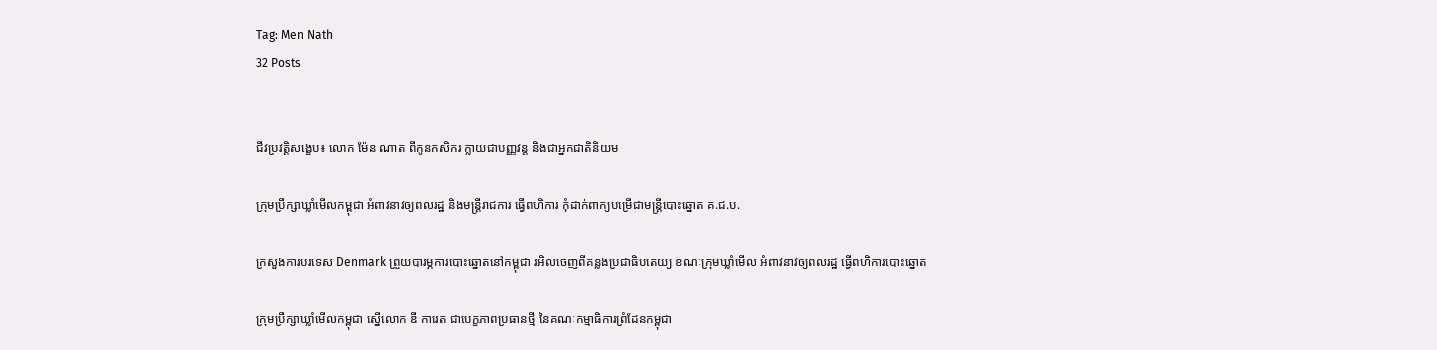Tag: Men Nath
32 Posts


ជីវប្រវត្តិសង្ខេប៖ លោក ម៉ែន ណាត ពីកូនកសិករ ក្លាយជាបញ្ញវន្ត និងជាអ្នកជាតិនិយម

ក្រុមប្រឹក្សាឃ្លាំមើលកម្ពុជា អំពាវនាវឲ្យពលរដ្ឋ និងមន្រ្តីរាជការ ធ្វើពហិការ កុំដាក់ពាក្យបម្រើជាមន្រ្តីបោះឆ្នោត គ.ជ.ប.

ក្រសួងការបរទេស Denmark ព្រួយបារម្ភការបោះឆ្នោតនៅកម្ពុជា រអិលចេញពីគន្លងប្រជាធិបតេយ្យ ខណៈក្រុមឃ្លាំមើល អំពាវនាវឲ្យពលរដ្ឋ ធ្វើពហិការបោះឆ្នោត

ក្រុមប្រឹក្សាឃ្លាំមើលកម្ពុជា ស្នើលោក ឌី ការេត ជាបេក្ខភាពប្រធានថ្មី នៃគណៈកម្មាធិការព្រំដែនកម្ពុជា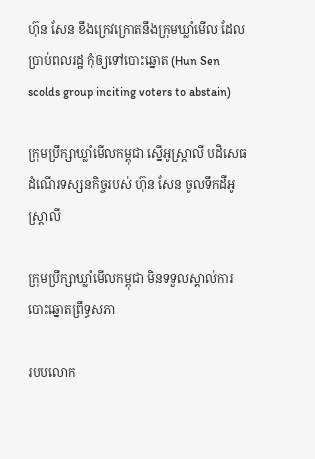ហ៊ុន សែន ខឹងក្រេវក្រោតនឹងក្រុមឃ្លាំមើល ដែលប្រាប់ពលរដ្ឋ កុំឲ្យទៅបោះឆ្នោត (Hun Sen scolds group inciting voters to abstain)

ក្រុមប្រឹក្សាឃ្លាំមើលកម្ពុជា ស្នើអូស្ត្រាលី បដិសេធដំណើរទស្សនកិច្ចរបស់ ហ៊ុន សែន ចូលទឹកដីអូស្រ្តាលី

ក្រុមប្រឹក្សាឃ្លាំមើលកម្ពុជា មិនទទួលស្គាល់ការបោះឆ្នោតព្រឹទ្ធសភា

របបលោក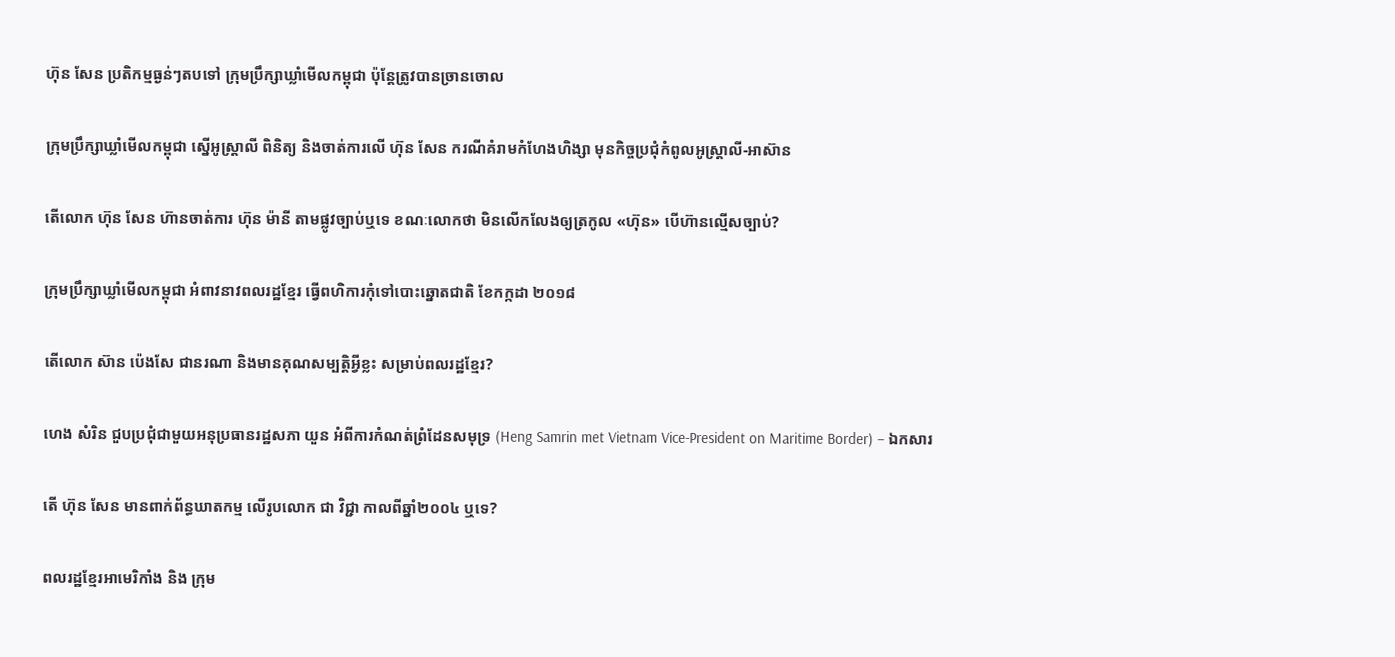ហ៊ុន សែន ប្រតិកម្មធ្ងន់ៗតបទៅ ក្រុមប្រឹក្សាឃ្លាំមើលកម្ពុជា ប៉ុន្តែត្រូវបានច្រានចោល

ក្រុមប្រឹក្សាឃ្លាំមើលកម្ពុជា ស្នើអូស្ត្រាលី ពិនិត្យ និងចាត់ការលើ ហ៊ុន សែន ករណីគំរាមកំហែងហិង្សា មុនកិច្ចប្រជុំកំពូលអូស្ត្រាលី-អាស៊ាន

តើលោក ហ៊ុន សែន ហ៊ានចាត់ការ ហ៊ុន ម៉ានី តាមផ្លូវច្បាប់ឬទេ ខណៈលោកថា មិនលើកលែងឲ្យត្រកូល «ហ៊ុន» បើហ៊ានល្មើសច្បាប់?

ក្រុមប្រឹក្សាឃ្លាំមើលកម្ពុជា អំពាវនាវពលរដ្ឋខ្មែរ ធ្វើពហិការកុំទៅបោះឆ្នោតជាតិ ខែកក្កដា ២០១៨

តើលោក ស៊ាន ប៉េងសែ ជានរណា និងមានគុណសម្បត្តិអ្វីខ្លះ សម្រាប់ពលរដ្ឋខ្មែរ?

ហេង សំរិន ជួបប្រជុំជាមួយអនុប្រធានរដ្ឋសភា យួន អំពីការកំណត់ព្រំដែនសមុទ្រ (Heng Samrin met Vietnam Vice-President on Maritime Border) – ឯកសារ

តើ ហ៊ុន សែន មានពាក់ព័ន្ធឃាតកម្ម លើរូបលោក ជា វិជ្ជា កាលពីឆ្នាំ២០០៤ ឬទេ?

ពលរដ្ឋខ្មែរអាមេរិកាំង និង ក្រុម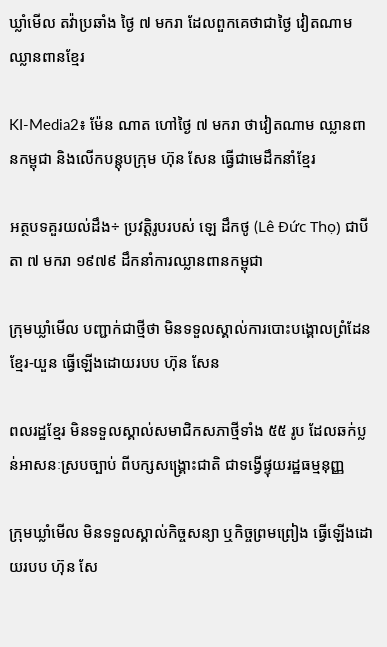ឃ្លាំមើល តវ៉ាប្រឆាំង ថ្ងៃ ៧ មករា ដែលពួកគេថាជាថ្ងៃ វៀតណាម ឈ្លានពានខ្មែរ

KI-Media2៖ ម៉ែន ណាត ហៅថ្ងៃ ៧ មករា ថាវៀតណាម ឈ្លានពានកម្ពុជា និងលើកបន្តុបក្រុម ហ៊ុន សែន ធ្វើជាមេដឹកនាំខ្មែរ

អត្ថបទគួរយល់ដឹង÷ ប្រវត្តិរូបរបស់ ឡេ ដឹកថូ (Lê Đức Thọ) ជាបីតា ៧ មករា ១៩៧៩ ដឹកនាំការឈ្លានពានកម្ពុជា

ក្រុមឃ្លាំមើល បញ្ជាក់ជាថ្មីថា មិនទទួលស្គាល់ការបោះបង្គោលព្រំដែនខ្មែរ-យួន ធ្វើឡើងដោយរបប ហ៊ុន សែន

ពលរដ្ឋខ្មែរ មិនទទួលស្គាល់សមាជិកសភាថ្មីទាំង ៥៥ រូប ដែលឆក់ប្លន់អាសនៈស្របច្បាប់ ពីបក្សសង្គ្រោះជាតិ ជាទង្វើផ្ទុយរដ្ឋធម្មនុញ្ញ

ក្រុមឃ្លាំមើល មិនទទួលស្គាល់កិច្ចសន្យា ឬកិច្ចព្រមព្រៀង ធ្វើឡើងដោយរបប ហ៊ុន សែ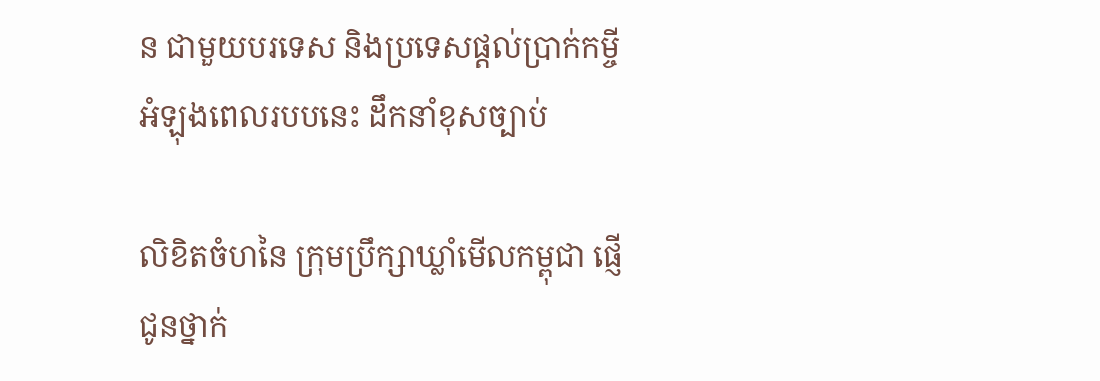ន ជាមួយបរទេស និងប្រទេសផ្តល់ប្រាក់កម្ចី អំឡុងពេលរបបនេះ ដឹកនាំខុសច្បាប់

លិខិតចំហនៃ ក្រុមប្រឹក្សាឃ្លាំមើលកម្ពុជា ផ្ញើជូនថ្នាក់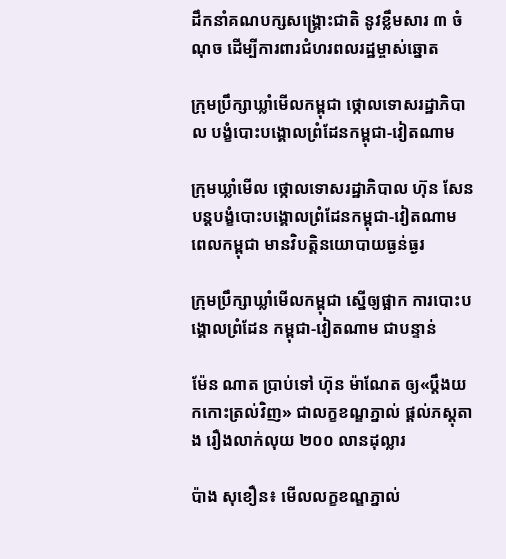ដឹកនាំគណបក្សសង្គ្រោះជាតិ នូវខ្លឹមសារ ៣ ចំណុច ដើម្បីការពារជំហរពលរដ្ឋម្ចាស់ឆ្នោត

ក្រុមប្រឹក្សាឃ្លាំមើលកម្ពុជា ថ្កោលទោសរដ្ឋាភិបាល បង្ខំបោះបង្គោលព្រំដែនកម្ពុជា-វៀតណាម

ក្រុមឃ្លាំមើល ថ្កោលទោសរដ្ឋាភិបាល ហ៊ុន សែន បន្តបង្ខំបោះបង្គោលព្រំដែនកម្ពុជា-វៀតណាម ពេលកម្ពុជា មានវិបត្តិនយោបាយធ្ងន់ធ្ងរ

ក្រុមប្រឹក្សាឃ្លាំមើលកម្ពុជា ស្នើឲ្យផ្អាក ការបោះបង្គោលព្រំដែន កម្ពុជា-វៀតណាម ជាបន្ទាន់

ម៉ែន ណាត ប្រាប់ទៅ ហ៊ុន ម៉ាណែត ឲ្យ«ប្ដឹងយកកោះត្រល់វិញ» ជាលក្ខខណ្ឌភ្នាល់ ផ្តល់ភស្តុតាង រឿងលាក់លុយ ២០០ លានដុល្លារ

ប៉ាង សុខឿន៖ មើលលក្ខខណ្ឌភ្នាល់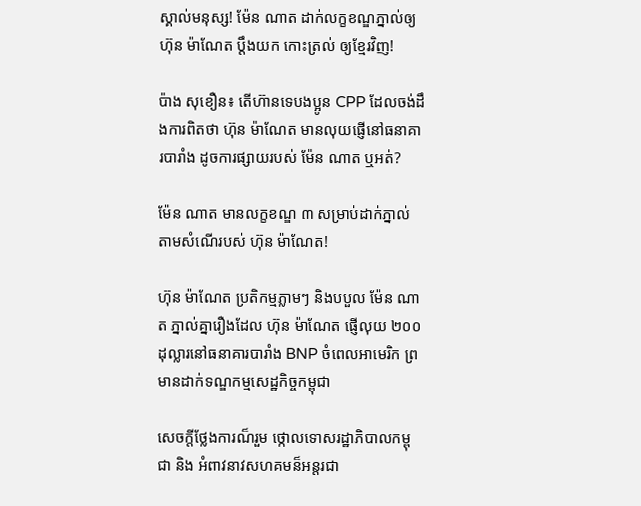ស្គាល់មនុស្ស! ម៉ែន ណាត ដាក់លក្ខខណ្ឌភ្នាល់ឲ្យ ហ៊ុន ម៉ាណែត ប្តឹងយក កោះត្រល់ ឲ្យខ្មែរវិញ!

ប៉ាង សុខឿន៖ តើហ៊ានទេបងប្អូន CPP ដែលចង់ដឹងការពិតថា ហ៊ុន ម៉ាណែត មានលុយផ្ញើនៅធនាគារបារាំង ដូចការផ្សាយរបស់ ម៉ែន ណាត ឬអត់?

ម៉ែន ណាត មានលក្ខខណ្ឌ ៣ សម្រាប់ដាក់ភ្នាល់ តាមសំណើរបស់ ហ៊ុន ម៉ាណែត!

ហ៊ុន ម៉ាណែត ប្រតិកម្មភ្លាមៗ និងបបួល ម៉ែន ណាត ភ្នាល់គ្នារឿងដែល ហ៊ុន ម៉ាណែត ផ្ញើលុយ ២០០ ដុល្លារនៅធនាគារបារាំង BNP ចំពេលអាមេរិក ព្រមានដាក់ទណ្ឌកម្មសេដ្ឋកិច្ចកម្ពុជា

សេចក្តីថ្លែងការណ៏រួម ថ្កោលទោសរដ្ឋាភិបាលកម្ពុជា និង អំពាវនាវសហគមន៏អន្តរជា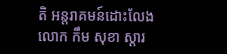តិ អន្តរាគមន៍ដោះលែងលោក កឹម សុខា ស្តារ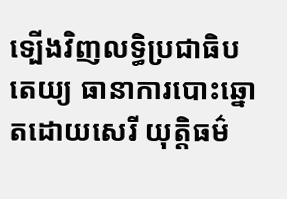ទ្បើងវិញលទ្ធិប្រជាធិបតេយ្យ ធានាការបោះឆ្នោតដោយសេរី យុត្តិធម៌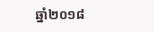ឆ្នាំ២០១៨